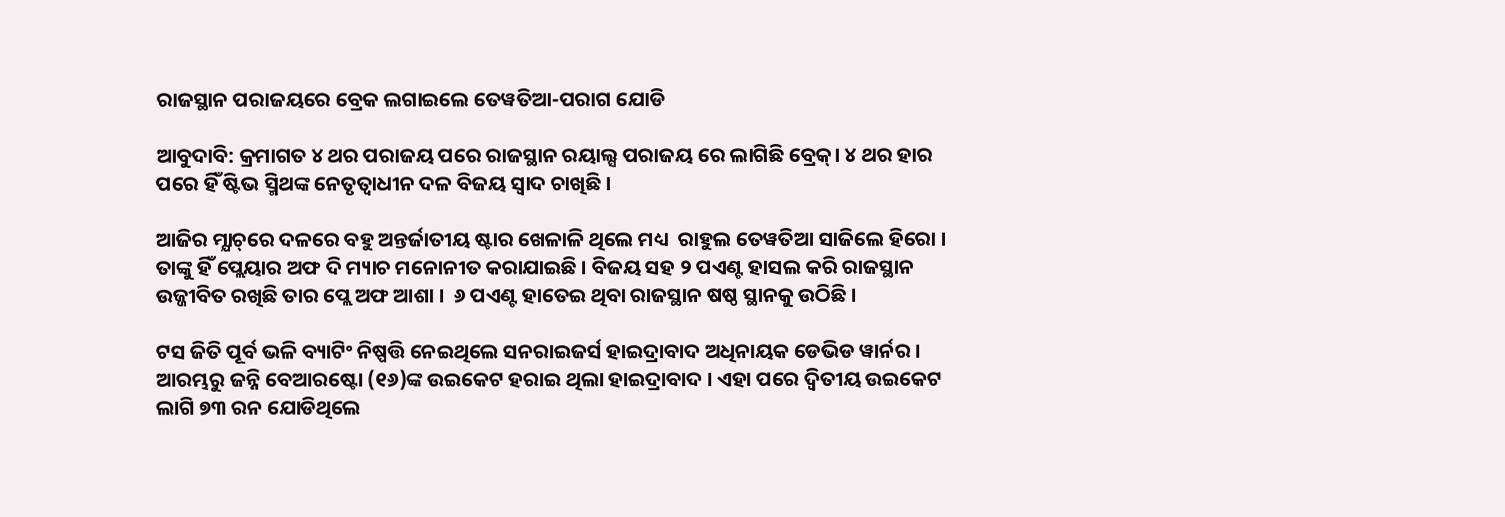ରାଜସ୍ଥାନ ପରାଜୟରେ ବ୍ରେକ ଲଗାଇଲେ ତେୱତିଆ-ପରାଗ ଯୋଡି

ଆବୁଦାବି: କ୍ରମାଗତ ୪ ଥର ପରାଜୟ ପରେ ରାଜସ୍ଥାନ ରୟାଲ୍ସ ପରାଜୟ ରେ ଲାଗିଛି ବ୍ରେକ୍। ୪ ଥର ହାର ପରେ ହିଁ ଷ୍ଟିଭ ସ୍ମିଥଙ୍କ ନେତୃତ୍ଵାଧୀନ ଦଳ ବିଜୟ ସ୍ୱାଦ ଚାଖିଛି ।

ଆଜିର ମ୍ଯାଚ୍‌ରେ ଦଳରେ ବହୁ ଅନ୍ତର୍ଜାତୀୟ ଷ୍ଟାର ଖେଳାଳି ଥିଲେ ମଧ୍ୟ  ରାହୁଲ ତେୱତିଆ ସାଜିଲେ ହିରୋ । ତାଙ୍କୁ ହିଁ ପ୍ଲେୟାର ଅଫ ଦି ମ୍ୟାଚ ମନୋନୀତ କରାଯାଇଛି । ବିଜୟ ସହ ୨ ପଏଣ୍ଟ ହାସଲ କରି ରାଜସ୍ଥାନ ଉଜ୍ଜୀବିତ ରଖିଛି ତାର ପ୍ଲେ ଅଫ ଆଶା ।  ୬ ପଏଣ୍ଟ ହାତେଇ ଥିବା ରାଜସ୍ଥାନ ଷଷ୍ଠ ସ୍ଥାନକୁ ଉଠିଛି ।

ଟସ ଜିତି ପୂର୍ବ ଭଳି ବ୍ୟାଟିଂ ନିଷ୍ପତ୍ତି ନେଇଥିଲେ ସନରାଇଜର୍ସ ହାଇଦ୍ରାବାଦ ଅଧିନାୟକ ଡେଭିଡ ୱାର୍ନର । ଆରମ୍ଭରୁ ଜନ୍ନି ବେଆରଷ୍ଟୋ (୧୬)ଙ୍କ ଉଇକେଟ ହରାଇ ଥିଲା ହାଇଦ୍ରାବାଦ । ଏହା ପରେ ଦ୍ଵିତୀୟ ଉଇକେଟ ଲାଗି ୭୩ ରନ ଯୋଡିଥିଲେ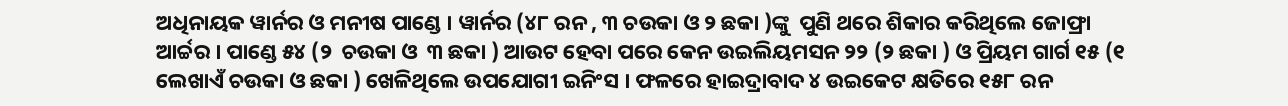ଅଧିନାୟକ ୱାର୍ନର ଓ ମନୀଷ ପାଣ୍ଡେ । ୱାର୍ନର (୪୮ ରନ , ୩ ଚଉକା ଓ ୨ ଛକା )ଙ୍କୁ  ପୁଣି ଥରେ ଶିକାର କରିଥିଲେ ଜୋଫ୍ରା ଆର୍ଚ୍ଚର । ପାଣ୍ଡେ ୫୪ (୨  ଚଉକା ଓ  ୩ ଛକା ) ଆଉଟ ହେବା ପରେ କେନ ଉଇଲିୟମସନ ୨୨ (୨ ଛକା ) ଓ ପ୍ରିୟମ ଗାର୍ଗ ୧୫ (୧ ଲେଖାଏଁ ଚଉକା ଓ ଛକା ) ଖେଳିଥିଲେ ଉପଯୋଗୀ ଇନିଂସ । ଫଳରେ ହାଇଦ୍ରାବାଦ ୪ ଉଇକେଟ କ୍ଷତିରେ ୧୫୮ ରନ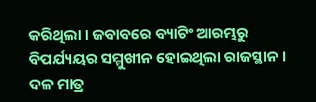କରିଥିଲା । ଜବାବରେ ବ୍ୟାଟିଂ ଆରମ୍ଭରୁ ବିପର୍ଯ୍ୟୟର ସମ୍ମୁଖୀନ ହୋଇଥିଲା ରାଜସ୍ଥାନ । ଦଳ ମାତ୍ର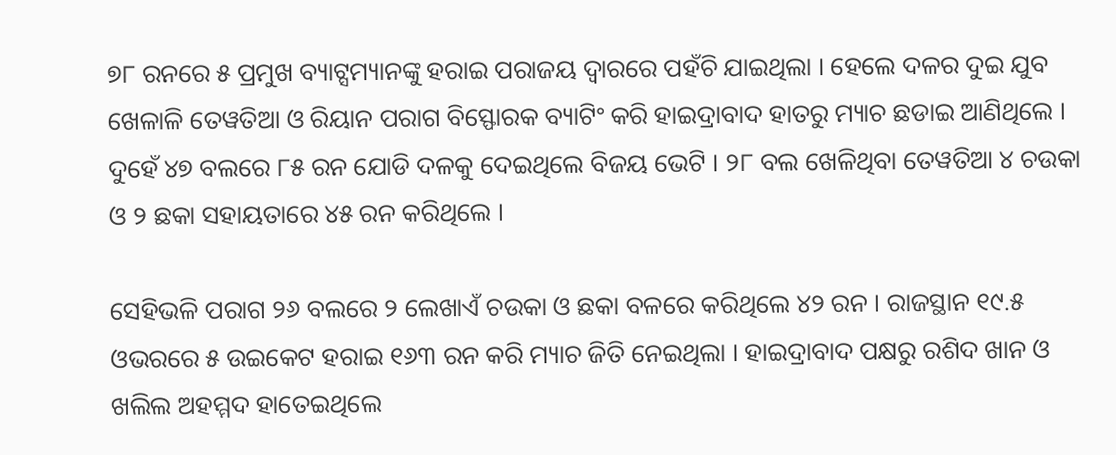୭୮ ରନରେ ୫ ପ୍ରମୁଖ ବ୍ୟାଟ୍ସମ୍ୟାନଙ୍କୁ ହରାଇ ପରାଜୟ ଦ୍ଵାରରେ ପହଁଚି ଯାଇଥିଲା । ହେଲେ ଦଳର ଦୁଇ ଯୁବ ଖେଳାଳି ତେୱତିଆ ଓ ରିୟାନ ପରାଗ ବିସ୍ଫୋରକ ବ୍ୟାଟିଂ କରି ହାଇଦ୍ରାବାଦ ହାତରୁ ମ୍ୟାଚ ଛଡାଇ ଆଣିଥିଲେ । ଦୁହେଁ ୪୭ ବଲରେ ୮୫ ରନ ଯୋଡି ଦଳକୁ ଦେଇଥିଲେ ବିଜୟ ଭେଟି । ୨୮ ବଲ ଖେଳିଥିବା ତେୱତିଆ ୪ ଚଉକା ଓ ୨ ଛକା ସହାୟତାରେ ୪୫ ରନ କରିଥିଲେ ।

ସେହିଭଳି ପରାଗ ୨୬ ବଲରେ ୨ ଲେଖାଏଁ ଚଉକା ଓ ଛକା ବଳରେ କରିଥିଲେ ୪୨ ରନ । ରାଜସ୍ଥାନ ୧୯.୫ ଓଭରରେ ୫ ଉଇକେଟ ହରାଇ ୧୬୩ ରନ କରି ମ୍ୟାଚ ଜିତି ନେଇଥିଲା । ହାଇଦ୍ରାବାଦ ପକ୍ଷରୁ ରଶିଦ ଖାନ ଓ ଖଲିଲ ଅହମ୍ମଦ ହାତେଇଥିଲେ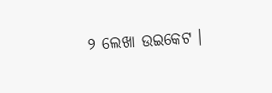୨ ଲେଖା ଉଇକେଟ ।